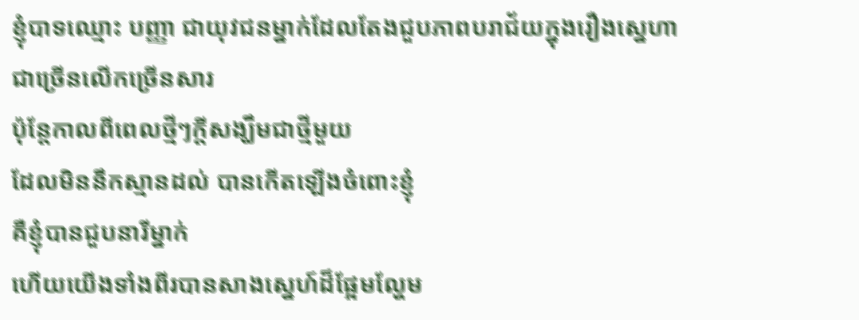ខ្ញុំបាទឈ្មោះ បញ្ញា ជាយុវជនម្នាក់ដែលតែងជួបភាពបរាជ័យក្នុងរឿងស្នេហា
ជាច្រើនលើកច្រើនសារ
ប៉ុន្តែកាលពីពេលថ្មីៗក្ដីសង្ឃឹមជាថ្មីមួយ
ដែលមិននឹកស្មានដល់ បានកើតឡើងចំពោះខ្ញុំ
គឺខ្ញុំបានជួបនារីម្នាក់
ហើយយើងទាំងពីរបានសាងស្នេហ៍ដ៏ផ្អែមល្ហែម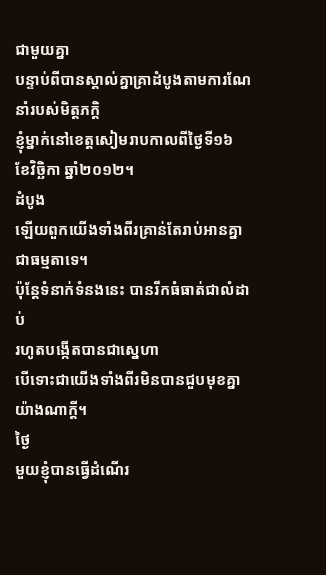ជាមួយគ្នា
បន្ទាប់ពីបានស្គាល់គ្នាគ្រាដំបូងតាមការណែនាំរបស់មិត្តភក្តិ
ខ្ញុំម្នាក់នៅខេត្តសៀមរាបកាលពីថ្ងៃទី១៦ ខែវិច្ឆិកា ឆ្នាំ២០១២។
ដំបូង
ឡើយពួកយើងទាំងពីរគ្រាន់តែរាប់អានគ្នាជាធម្មតាទេ។
ប៉ុន្តែទំនាក់ទំនងនេះ បានរីកធំធាត់ជាលំដាប់
រហូតបង្កើតបានជាស្នេហា
បើទោះជាយើងទាំងពីរមិនបានជួបមុខគ្នាយ៉ាងណាក្តី។
ថ្ងៃ
មួយខ្ញុំបានធ្វើដំណើរ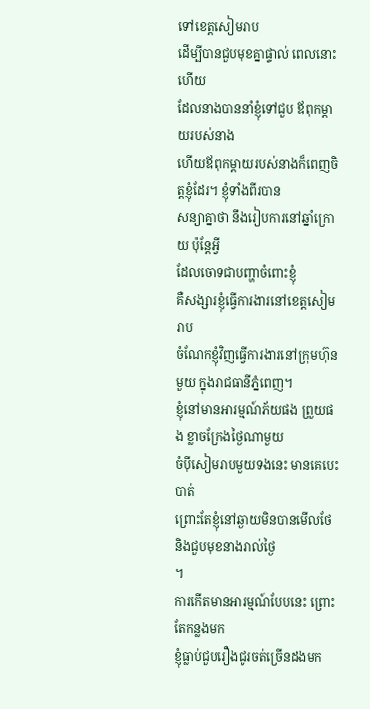ទៅខេត្តសៀមរាប
ដើម្បីបានជួបមុខគ្នាផ្ទាល់ ពេលនោះហើយ
ដែលនាងបាននាំខ្ញុំទៅជួប ឪពុកម្ដាយរបស់នាង
ហើយឪពុកម្ដាយរបស់នាងក៏ពេញចិត្តខ្ញុំដែរ។ ខ្ញុំទាំងពីរបាន
សន្យាគ្នាថា នឹងរៀបការនៅឆ្នាំក្រោយ ប៉ុន្តែអ្វី
ដែលចោទជាបញ្ហាចំពោះខ្ញុំ
គឺសង្សារខ្ញុំធ្វើការងារនៅខេត្តសៀមរាប
ចំណែកខ្ញុំវិញធ្វើការងារនៅក្រុមហ៊ុនមួយ ក្នុងរាជធានីភ្នំពេញ។
ខ្ញុំនៅមានអារម្មណ៍ភ័យផង ព្រួយផង ខ្លាចក្រែងថ្ងៃណាមួយ
ចំប៉ីសៀមរាបមួយទងនេះ មានគេបេះបាត់
ព្រោះតែខ្ញុំនៅឆ្ងាយមិនបានមើលថែ និងជួបមុខនាងរាល់ថ្ងៃ
។
ការកើតមានអារម្មណ៍បែបនេះ ព្រោះតែកន្លងមក
ខ្ញុំធ្លាប់ជួបរឿងជូរចត់ច្រើនដងមក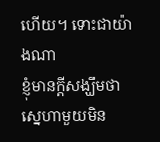ហើយ។ ទោះជាយ៉ាងណា
ខ្ញុំមានក្ដីសង្ឃឹមថា ស្នេហាមួយមិន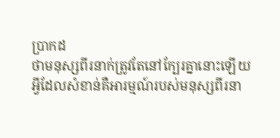ប្រាកដ
ថាមនុស្សពីរនាក់ត្រូវតែនៅក្បែរគ្នានោះឡើយ
អ្វីដែលសំខាន់គឺអារម្មណ៍របស់មនុស្សពីរនា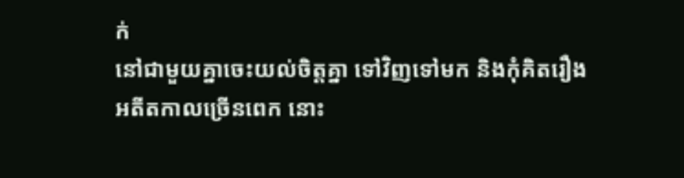ក់
នៅជាមួយគ្នាចេះយល់ចិត្តគ្នា ទៅវិញទៅមក និងកុំគិតរឿង
អតីតកាលច្រើនពេក នោះ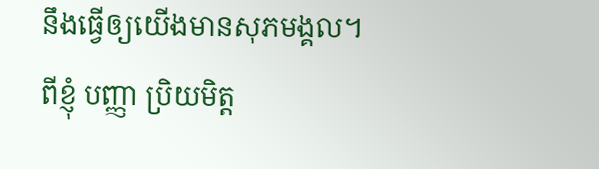នឹងធ្វើឲ្យយើងមានសុភមង្គល។
ពីខ្ញុំ បញ្ញា ប្រិយមិត្ត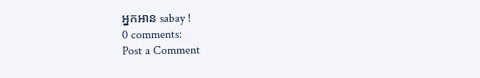អ្នកអាន sabay !
0 comments:
Post a Comment